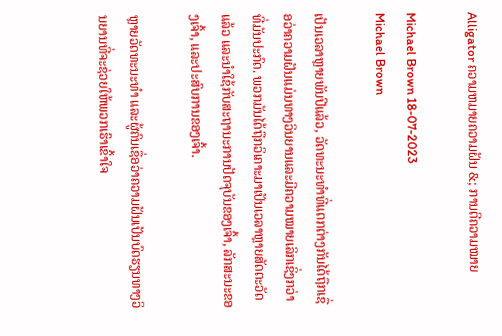Alligator ຄວາມຫມາຍຄວາມຝັນ &; ການຕີຄວາມໝາຍ

Michael Brown 18-07-2023
Michael Brown

ເປັນເວລາຫຼາຍພັນປີແລ້ວ, ວັດທະນະທຳທີ່ແຕກຕ່າງກັນໄດ້ຖືກເຊື່ອວ່າຄວາມຝັນແມ່ນທາງວິນຍານແລະມີຄວາມໝາຍເລິກເຊິ່ງກວ່າທີ່ມັນປະກົດ. ພວກມັນໄດ້ຖືກວິເຄາະມາເປັນເວລາຫຼາຍສັດຕະວັດແລ້ວ ແລະນຳໃຊ້ກັບສະຖານະການປັດຈຸບັນຂອງເຈົ້າ, ລັກສະນະຂອງເຈົ້າ, ແລະປະສົບການຂອງເຈົ້າ.

ຫຼາຍວັດທະນະທຳ ແລະຜູ້ຄົນເຊື່ອວ່າຄວາມຝັນເປັນບົດຮຽນທາງວິນຍານທີ່ຈະຊ່ວຍໃຫ້ພວກເຮົາເຂົ້າໃຈ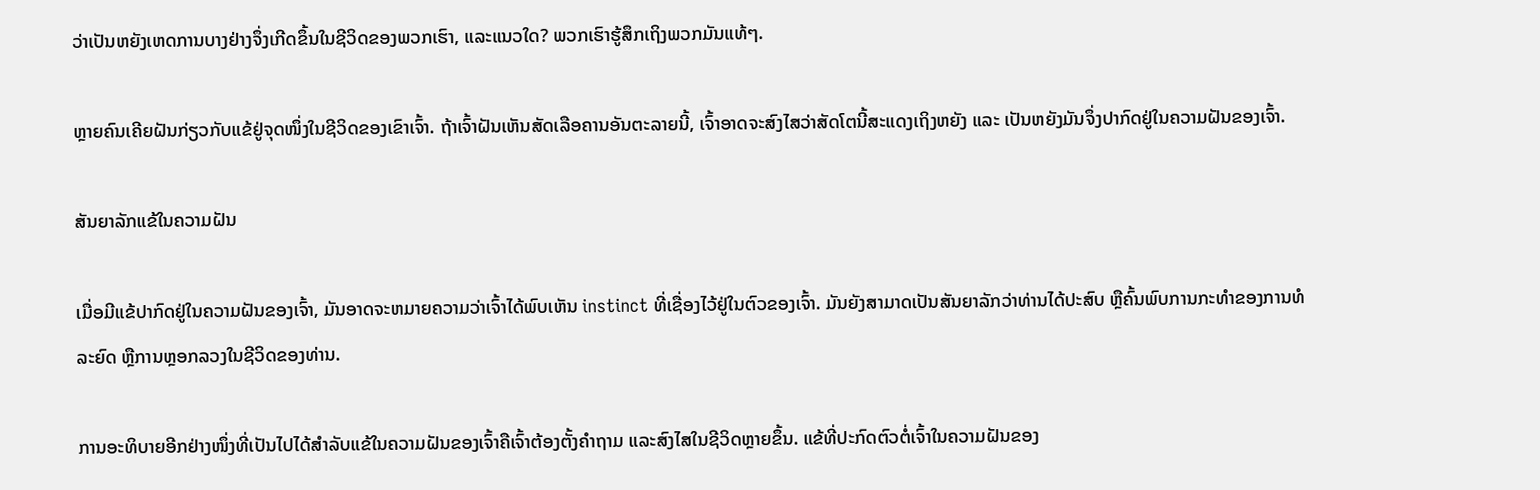ວ່າເປັນຫຍັງເຫດການບາງຢ່າງຈຶ່ງເກີດຂຶ້ນໃນຊີວິດຂອງພວກເຮົາ, ແລະແນວໃດ? ພວກເຮົາຮູ້ສຶກເຖິງພວກມັນແທ້ໆ.

ຫຼາຍຄົນເຄີຍຝັນກ່ຽວກັບແຂ້ຢູ່ຈຸດໜຶ່ງໃນຊີວິດຂອງເຂົາເຈົ້າ. ຖ້າເຈົ້າຝັນເຫັນສັດເລືອຄານອັນຕະລາຍນີ້, ເຈົ້າອາດຈະສົງໄສວ່າສັດໂຕນີ້ສະແດງເຖິງຫຍັງ ແລະ ເປັນຫຍັງມັນຈຶ່ງປາກົດຢູ່ໃນຄວາມຝັນຂອງເຈົ້າ.

ສັນຍາລັກແຂ້ໃນຄວາມຝັນ

ເມື່ອມີແຂ້ປາກົດຢູ່ໃນຄວາມຝັນຂອງເຈົ້າ, ມັນອາດຈະຫມາຍຄວາມວ່າເຈົ້າໄດ້ພົບເຫັນ instinct ທີ່ເຊື່ອງໄວ້ຢູ່ໃນຕົວຂອງເຈົ້າ. ມັນຍັງສາມາດເປັນສັນຍາລັກວ່າທ່ານໄດ້ປະສົບ ຫຼືຄົ້ນພົບການກະທຳຂອງການທໍລະຍົດ ຫຼືການຫຼອກລວງໃນຊີວິດຂອງທ່ານ.

ການອະທິບາຍອີກຢ່າງໜຶ່ງທີ່ເປັນໄປໄດ້ສຳລັບແຂ້ໃນຄວາມຝັນຂອງເຈົ້າຄືເຈົ້າຕ້ອງຕັ້ງຄຳຖາມ ແລະສົງໄສໃນຊີວິດຫຼາຍຂຶ້ນ. ແຂ້ທີ່ປະກົດຕົວຕໍ່ເຈົ້າໃນຄວາມຝັນຂອງ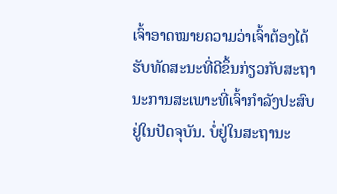ເຈົ້າອາດໝາຍຄວາມວ່າເຈົ້າຕ້ອງໄດ້ຮັບທັດສະນະທີ່ດີຂຶ້ນກ່ຽວກັບສະຖານະການສະເພາະທີ່ເຈົ້າກຳລັງປະສົບຢູ່ໃນປັດຈຸບັນ. ບໍ່ຢູ່ໃນສະຖານະ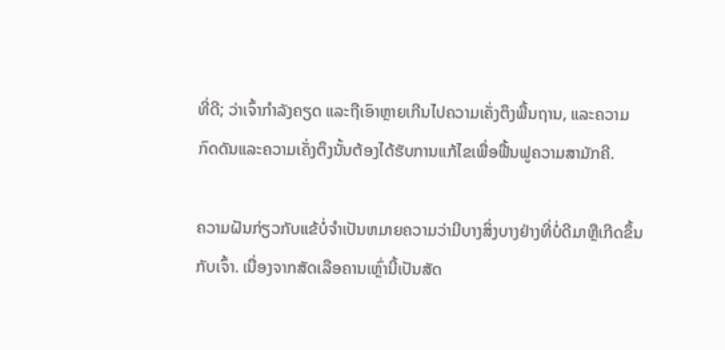ທີ່ດີ; ວ່າເຈົ້າກໍາລັງຄຽດ ແລະຖືເອົາຫຼາຍເກີນໄປຄວາມເຄັ່ງຕຶງພື້ນຖານ, ແລະຄວາມກົດດັນແລະຄວາມເຄັ່ງຕຶງນັ້ນຕ້ອງໄດ້ຮັບການແກ້ໄຂເພື່ອຟື້ນຟູຄວາມສາມັກຄີ.

ຄວາມຝັນກ່ຽວກັບແຂ້ບໍ່ຈໍາເປັນຫມາຍຄວາມວ່າມີບາງສິ່ງບາງຢ່າງທີ່ບໍ່ດີມາຫຼືເກີດຂຶ້ນກັບເຈົ້າ. ເນື່ອງຈາກສັດເລືອຄານເຫຼົ່ານີ້ເປັນສັດ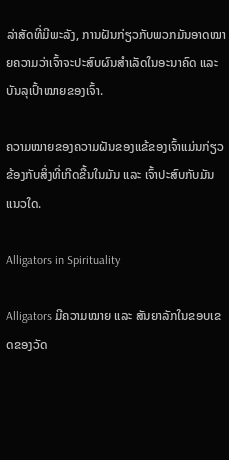ລ່າສັດທີ່ມີພະລັງ, ການຝັນກ່ຽວກັບພວກມັນອາດໝາຍຄວາມວ່າເຈົ້າຈະປະສົບຜົນສຳເລັດໃນອະນາຄົດ ແລະ ບັນລຸເປົ້າໝາຍຂອງເຈົ້າ.

ຄວາມໝາຍຂອງຄວາມຝັນຂອງແຂ້ຂອງເຈົ້າແມ່ນກ່ຽວຂ້ອງກັບສິ່ງທີ່ເກີດຂື້ນໃນມັນ ແລະ ເຈົ້າປະສົບກັບມັນແນວໃດ.

Alligators in Spirituality

Alligators ມີຄວາມໝາຍ ແລະ ສັນຍາລັກໃນຂອບເຂດຂອງວັດ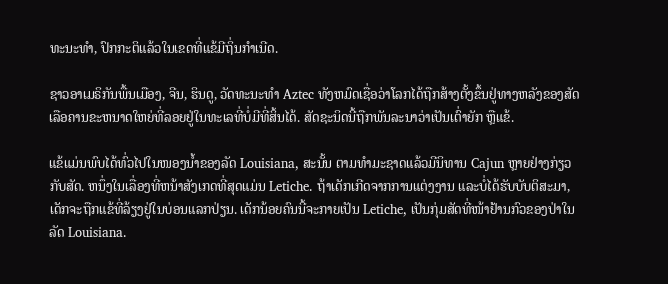ທະນະທຳ, ປົກກະຕິແລ້ວໃນເຂດທີ່ແຂ້ມີຖິ່ນກຳເນີດ.

ຊາວອາເມຣິກັນພື້ນເມືອງ, ຈີນ, ຮິນດູ, ວັດທະນະທຳ Aztec ທັງຫມົດເຊື່ອວ່າໂລກໄດ້ຖືກສ້າງຕັ້ງຂຶ້ນຢູ່ທາງຫລັງຂອງສັດເລືອຄານຂະຫນາດໃຫຍ່ທີ່ລອຍຢູ່ໃນທະເລທີ່ບໍ່ມີທີ່ສິ້ນໄດ້. ສັດຊະນິດນີ້ຖືກພັນລະນາວ່າເປັນເຕົ່າຍັກ ຫຼືແຂ້.

ແຂ້ແມ່ນພົບໄດ້ທົ່ວໄປໃນໜອງນ້ຳຂອງລັດ Louisiana, ສະນັ້ນ ຕາມທຳມະຊາດແລ້ວມີນິທານ Cajun ຫຼາຍຢ່າງກ່ຽວກັບສັດ. ຫນຶ່ງໃນເລື່ອງທີ່ຫນ້າສັງເກດທີ່ສຸດແມ່ນ Letiche. ຖ້າເດັກເກີດຈາກການແຕ່ງງານ ແລະບໍ່ໄດ້ຮັບບັບຕິສະມາ, ເດັກຈະຖືກແຂ້ທີ່ລ້ຽງຢູ່ໃນບ່ອນແລກປ່ຽນ. ເດັກນ້ອຍຄົນນີ້ຈະກາຍເປັນ Letiche, ເປັນກຸ່ມສັດທີ່ໜ້າຢ້ານກົວຂອງປ່າໃນລັດ Louisiana.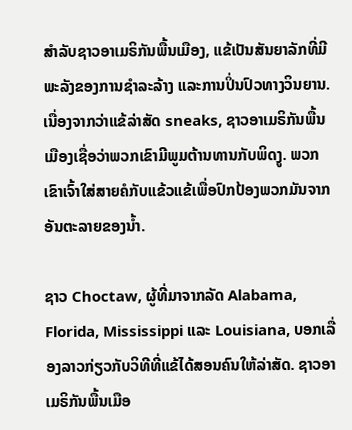ສຳລັບຊາວອາເມຣິກັນພື້ນເມືອງ, ແຂ້ເປັນສັນຍາລັກທີ່ມີພະລັງຂອງການຊຳລະລ້າງ ແລະການປິ່ນປົວທາງວິນຍານ. ເນື່ອງຈາກວ່າແຂ້ລ່າສັດ sneaks, ຊາວອາເມຣິກັນພື້ນເມືອງເຊື່ອວ່າພວກເຂົາມີພູມຕ້ານທານກັບພິດງູ. ພວກເຂົາເຈົ້າໃສ່ສາຍຄໍກັບແຂ້ວແຂ້ເພື່ອປົກປ້ອງພວກມັນຈາກອັນຕະລາຍຂອງນໍ້າ.

ຊາວ Choctaw, ຜູ້ທີ່ມາຈາກລັດ Alabama, Florida, Mississippi ແລະ Louisiana, ບອກເລື່ອງລາວກ່ຽວກັບວິທີທີ່ແຂ້ໄດ້ສອນຄົນໃຫ້ລ່າສັດ. ຊາວອາເມຣິກັນພື້ນເມືອ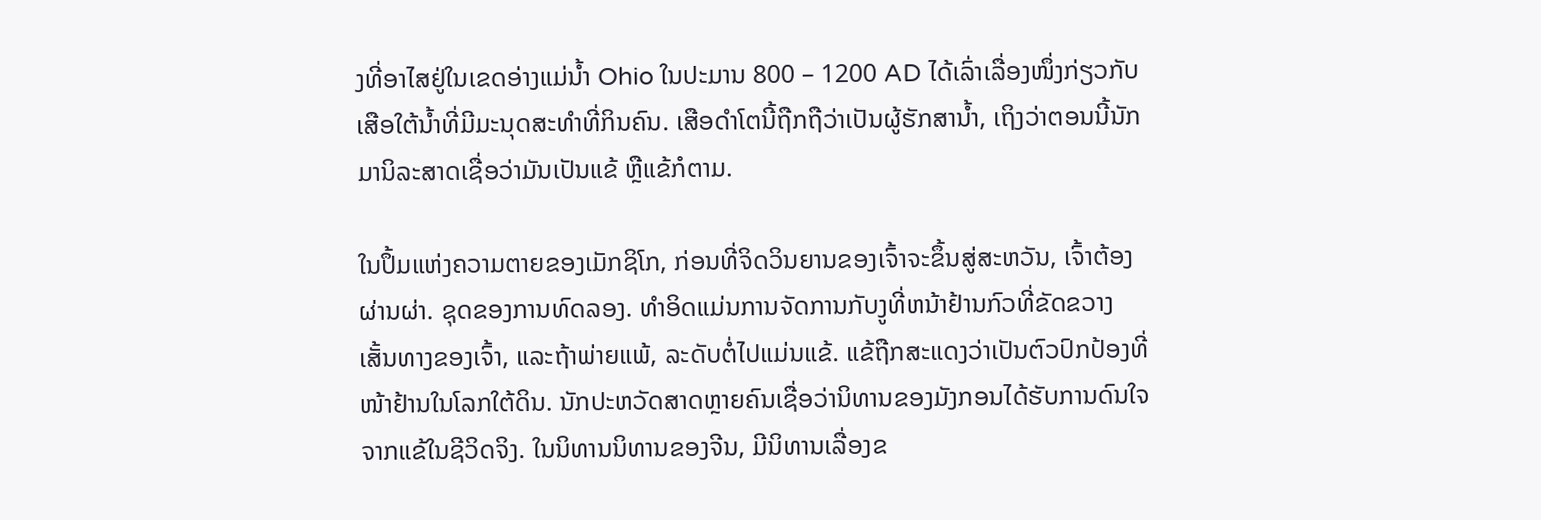ງທີ່ອາໄສຢູ່ໃນເຂດອ່າງແມ່ນ້ຳ Ohio ໃນປະມານ 800 – 1200 AD ໄດ້ເລົ່າເລື່ອງໜຶ່ງກ່ຽວກັບເສືອໃຕ້ນ້ຳທີ່ມີມະນຸດສະທຳທີ່ກິນຄົນ. ເສືອດຳໂຕນີ້ຖືກຖືວ່າເປັນຜູ້ຮັກສານ້ຳ, ເຖິງວ່າຕອນນີ້ນັກມານິລະສາດເຊື່ອວ່າມັນເປັນແຂ້ ຫຼືແຂ້ກໍຕາມ.

ໃນປຶ້ມແຫ່ງຄວາມຕາຍຂອງເມັກຊິໂກ, ກ່ອນທີ່ຈິດວິນຍານຂອງເຈົ້າຈະຂຶ້ນສູ່ສະຫວັນ, ເຈົ້າຕ້ອງຜ່ານຜ່າ. ຊຸດຂອງການທົດລອງ. ທໍາອິດແມ່ນການຈັດການກັບງູທີ່ຫນ້າຢ້ານກົວທີ່ຂັດຂວາງເສັ້ນທາງຂອງເຈົ້າ, ແລະຖ້າພ່າຍແພ້, ລະດັບຕໍ່ໄປແມ່ນແຂ້. ແຂ້ຖືກສະແດງວ່າເປັນຕົວປົກປ້ອງທີ່ໜ້າຢ້ານໃນໂລກໃຕ້ດິນ. ນັກປະຫວັດສາດຫຼາຍຄົນເຊື່ອວ່ານິທານຂອງມັງກອນໄດ້ຮັບການດົນໃຈຈາກແຂ້ໃນຊີວິດຈິງ. ໃນນິທານນິທານຂອງຈີນ, ມີນິທານເລື່ອງຂ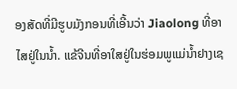ອງສັດທີ່ມີຮູບມັງກອນທີ່ເອີ້ນວ່າ Jiaolong ທີ່ອາໄສຢູ່ໃນນ້ຳ. ແຂ້ຈີນທີ່ອາໃສຢູ່ໃນຮ່ອມພູແມ່ນ້ຳຢາງເຊ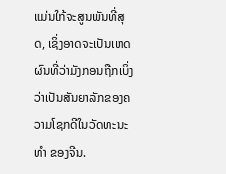ແມ່ນໃກ້ຈະສູນພັນທີ່ສຸດ, ເຊິ່ງອາດຈະເປັນເຫດຜົນທີ່ວ່າມັງກອນຖືກເບິ່ງວ່າເປັນສັນຍາລັກຂອງຄວາມໂຊກດີໃນວັດທະນະ ທຳ ຂອງຈີນ.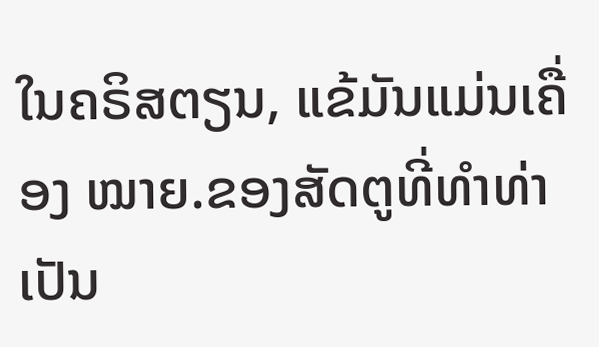ໃນຄຣິສຕຽນ, ແຂ້ມັນແມ່ນເຄື່ອງ ໝາຍ.ຂອງສັດຕູທີ່ທຳທ່າເປັນ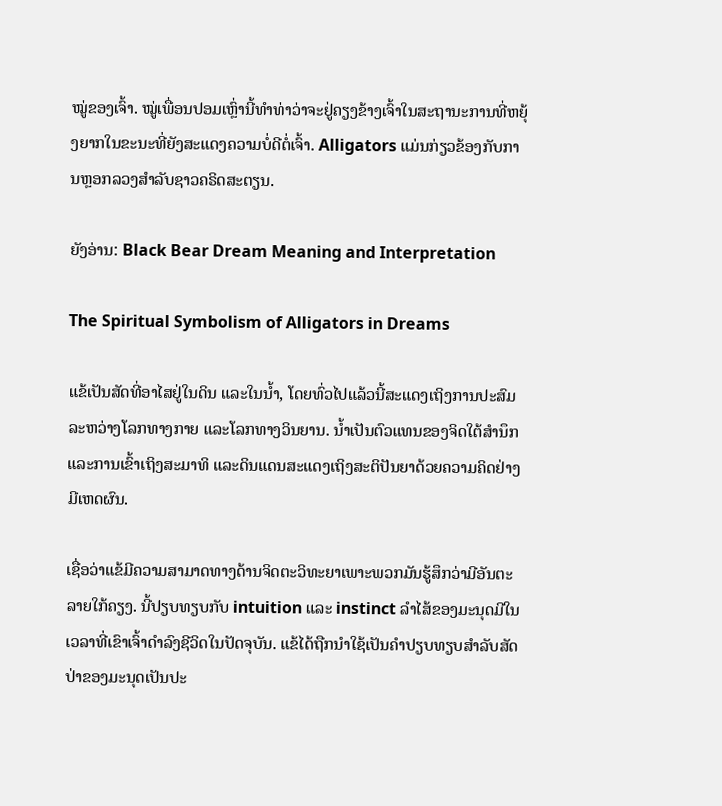ໝູ່ຂອງເຈົ້າ. ໝູ່ເພື່ອນປອມເຫຼົ່ານີ້ທຳທ່າວ່າຈະຢູ່ຄຽງຂ້າງເຈົ້າໃນສະຖານະການທີ່ຫຍຸ້ງຍາກໃນຂະນະທີ່ຍັງສະແດງຄວາມບໍ່ດີຕໍ່ເຈົ້າ. Alligators ແມ່ນກ່ຽວຂ້ອງກັບການຫຼອກລວງສໍາລັບຊາວຄຣິດສະຕຽນ.

ຍັງອ່ານ: Black Bear Dream Meaning and Interpretation

The Spiritual Symbolism of Alligators in Dreams

ແຂ້ເປັນສັດທີ່ອາໄສຢູ່ໃນດິນ ແລະໃນນ້ຳ, ໂດຍທົ່ວໄປແລ້ວນີ້ສະແດງເຖິງການປະສົມລະຫວ່າງໂລກທາງກາຍ ແລະໂລກທາງວິນຍານ. ນໍ້າເປັນຕົວແທນຂອງຈິດໃຕ້ສຳນຶກ ແລະການເຂົ້າເຖິງສະມາທິ ແລະດິນແດນສະແດງເຖິງສະຕິປັນຍາດ້ວຍຄວາມຄິດຢ່າງມີເຫດຜົນ.

ເຊື່ອວ່າແຂ້ມີຄວາມສາມາດທາງດ້ານຈິດຕະວິທະຍາເພາະພວກມັນຮູ້ສຶກວ່າມີອັນຕະລາຍໃກ້ຄຽງ. ນີ້ປຽບທຽບກັບ intuition ແລະ instinct ລໍາໄສ້ຂອງມະນຸດມີໃນເວລາທີ່ເຂົາເຈົ້າດໍາລົງຊີວິດໃນປັດຈຸບັນ. ແຂ້ໄດ້ຖືກນໍາໃຊ້ເປັນຄໍາປຽບທຽບສໍາລັບສັດປ່າຂອງມະນຸດເປັນປະ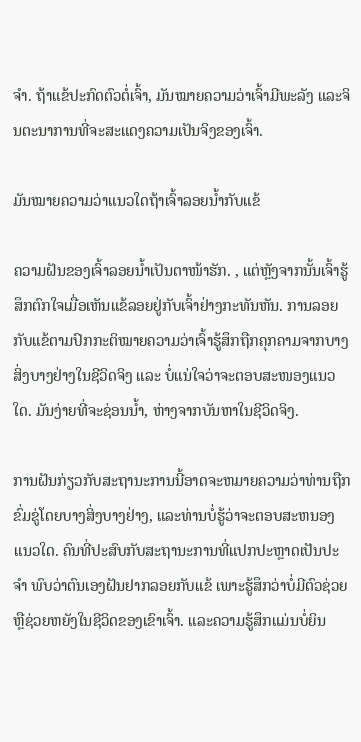ຈໍາ. ຖ້າແຂ້ປະກົດຕົວຕໍ່ເຈົ້າ, ມັນໝາຍຄວາມວ່າເຈົ້າມີພະລັງ ແລະຈິນຕະນາການທີ່ຈະສະແດງຄວາມເປັນຈິງຂອງເຈົ້າ.

ມັນໝາຍຄວາມວ່າແນວໃດຖ້າເຈົ້າລອຍນໍ້າກັບແຂ້

ຄວາມຝັນຂອງເຈົ້າລອຍນໍ້າເປັນຕາໜ້າຮັກ. , ແຕ່ຫຼັງຈາກນັ້ນເຈົ້າຮູ້ສຶກຕົກໃຈເມື່ອເຫັນແຂ້ລອຍຢູ່ກັບເຈົ້າຢ່າງກະທັນຫັນ. ການລອຍກັບແຂ້ຕາມປົກກະຕິໝາຍຄວາມວ່າເຈົ້າຮູ້ສຶກຖືກຄຸກຄາມຈາກບາງສິ່ງບາງຢ່າງໃນຊີວິດຈິງ ແລະ ບໍ່ແນ່ໃຈວ່າຈະຕອບສະໜອງແນວໃດ. ມັນງ່າຍທີ່ຈະຊ່ອນນ້ຳ, ຫ່າງຈາກບັນຫາໃນຊີວິດຈິງ.

ການຝັນກ່ຽວກັບສະຖານະການນີ້ອາດຈະຫມາຍຄວາມວ່າທ່ານຖືກຂົ່ມຂູ່ໂດຍບາງສິ່ງບາງຢ່າງ, ແລະທ່ານບໍ່ຮູ້ວ່າຈະຕອບສະຫນອງແນວໃດ. ຄົນທີ່ປະສົບກັບສະຖານະການທີ່ແປກປະຫຼາດເປັນປະຈຳ ພົບວ່າຕົນເອງຝັນຢາກລອຍກັບແຂ້ ເພາະຮູ້ສຶກວ່າບໍ່ມີຕົວຊ່ວຍ ຫຼືຊ່ວຍຫຍັງໃນຊີວິດຂອງເຂົາເຈົ້າ. ແລະຄວາມຮູ້ສຶກແມ່ນບໍ່ຍິນ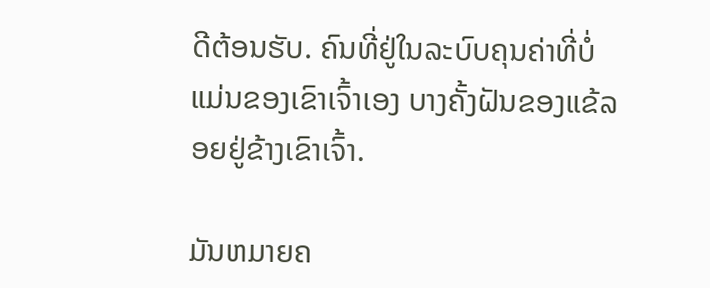ດີຕ້ອນຮັບ. ຄົນທີ່ຢູ່ໃນລະບົບຄຸນຄ່າທີ່ບໍ່ແມ່ນຂອງເຂົາເຈົ້າເອງ ບາງຄັ້ງຝັນຂອງແຂ້ລອຍຢູ່ຂ້າງເຂົາເຈົ້າ.

ມັນຫມາຍຄ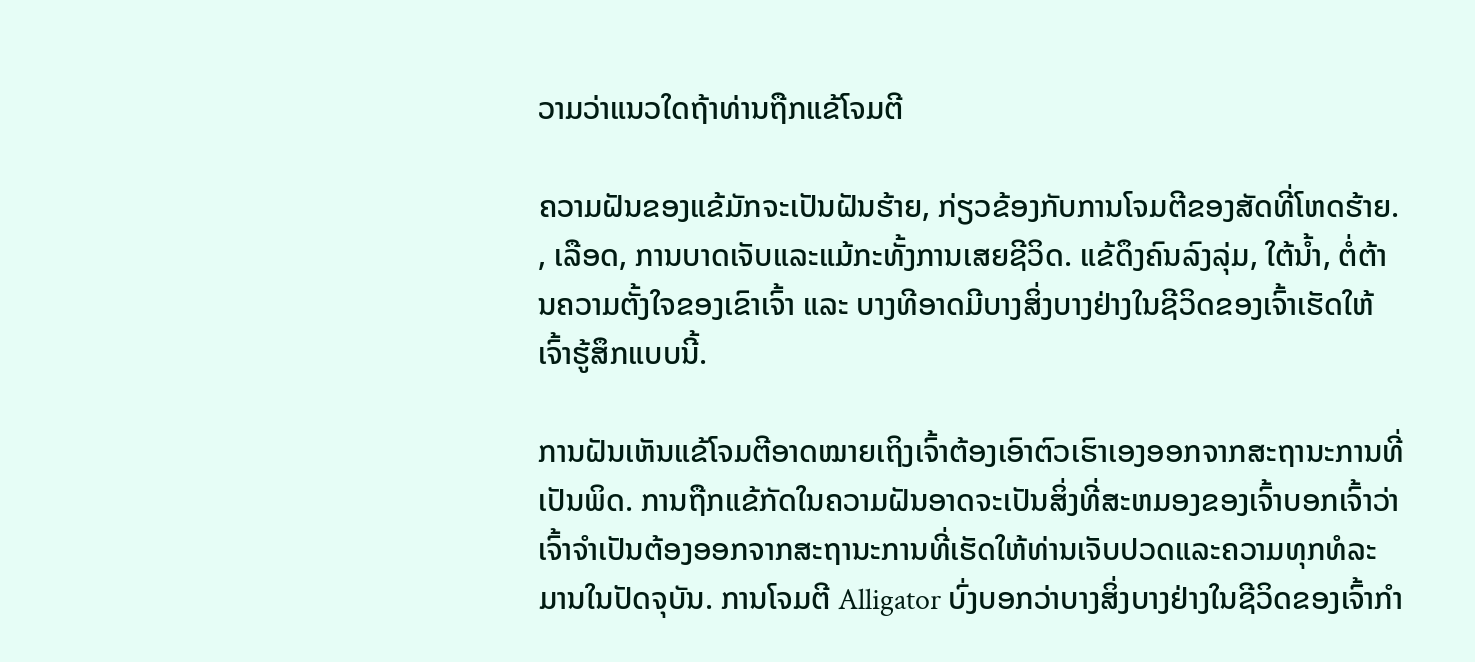ວາມວ່າແນວໃດຖ້າທ່ານຖືກແຂ້ໂຈມຕີ

ຄວາມຝັນຂອງແຂ້ມັກຈະເປັນຝັນຮ້າຍ, ກ່ຽວຂ້ອງກັບການໂຈມຕີຂອງສັດທີ່ໂຫດຮ້າຍ. , ເລືອດ, ການບາດເຈັບແລະແມ້ກະທັ້ງການເສຍຊີວິດ. ແຂ້ດຶງຄົນລົງລຸ່ມ, ໃຕ້ນໍ້າ, ຕໍ່ຕ້ານຄວາມຕັ້ງໃຈຂອງເຂົາເຈົ້າ ແລະ ບາງທີອາດມີບາງສິ່ງບາງຢ່າງໃນຊີວິດຂອງເຈົ້າເຮັດໃຫ້ເຈົ້າຮູ້ສຶກແບບນີ້.

ການຝັນເຫັນແຂ້ໂຈມຕີອາດໝາຍເຖິງເຈົ້າຕ້ອງເອົາຕົວເຮົາເອງອອກຈາກສະຖານະການທີ່ເປັນພິດ. ການຖືກແຂ້ກັດໃນຄວາມຝັນອາດຈະເປັນສິ່ງທີ່ສະຫມອງຂອງເຈົ້າບອກເຈົ້າວ່າເຈົ້າຈໍາເປັນຕ້ອງອອກຈາກສະຖານະການທີ່ເຮັດໃຫ້ທ່ານເຈັບປວດແລະຄວາມທຸກທໍລະມານໃນປັດຈຸບັນ. ການໂຈມຕີ Alligator ບົ່ງບອກວ່າບາງສິ່ງບາງຢ່າງໃນຊີວິດຂອງເຈົ້າກໍາ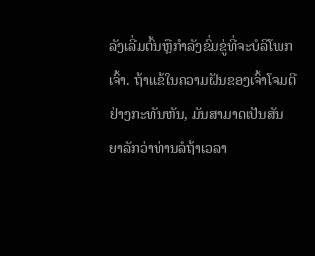ລັງເລີ່ມຕົ້ນຫຼືກໍາລັງຂົ່ມຂູ່ທີ່ຈະບໍລິໂພກເຈົ້າ. ຖ້າແຂ້ໃນຄວາມຝັນຂອງເຈົ້າໂຈມຕີຢ່າງກະທັນຫັນ, ມັນສາມາດເປັນສັນຍາລັກວ່າທ່ານລໍຖ້າເວລາ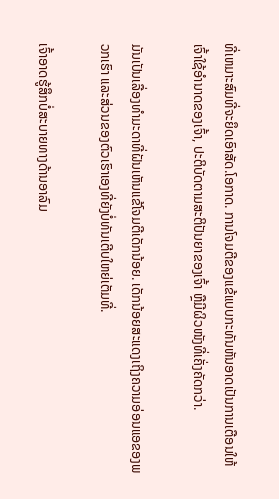ທີ່ເຫມາະສົມທີ່ຈະຍຶດເອົາສັດ.ໂອກາດ. ການໂຈມຕີຂອງແຂ້ແບບກະທັນຫັນອາດເປັນການເຕືອນໃຫ້ເຈົ້າໃຊ້ອຳນາດຂອງເຈົ້າ, ປະຕິບັດຕາມສະຕິປັນຍາຂອງເຈົ້າ ຫຼືມີຜິວໜັງທີ່ເຄັ່ງຄັດກວ່າ.

ມັນເປັນເລື່ອງທຳມະດາທີ່ຝັນເຫັນແຂ້ໂຈມຕີເດັກນ້ອຍ. ເດັກນ້ອຍສະແດງເຖິງຄວາມອ່ອນແອຂອງພວກເຮົາ ແລະສ່ວນຂອງຕົວເຮົາເອງທີ່ຍັງບໍ່ທັນເຕີບໃຫຍ່ເຕັມທີ່.

ເຈົ້າອາດຮູ້ສຶກບໍ່ສະບາຍທາງດ້ານອາລົມ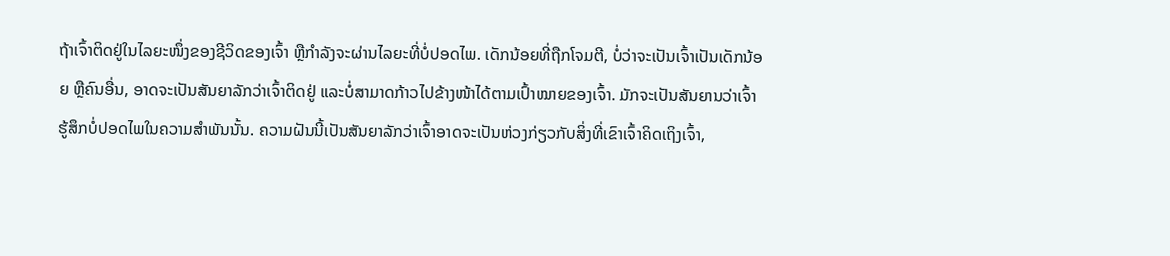ຖ້າເຈົ້າຕິດຢູ່ໃນໄລຍະໜຶ່ງຂອງຊີວິດຂອງເຈົ້າ ຫຼືກຳລັງຈະຜ່ານໄລຍະທີ່ບໍ່ປອດໄພ. ເດັກນ້ອຍທີ່ຖືກໂຈມຕີ, ບໍ່ວ່າຈະເປັນເຈົ້າເປັນເດັກນ້ອຍ ຫຼືຄົນອື່ນ, ອາດຈະເປັນສັນຍາລັກວ່າເຈົ້າຕິດຢູ່ ແລະບໍ່ສາມາດກ້າວໄປຂ້າງໜ້າໄດ້ຕາມເປົ້າໝາຍຂອງເຈົ້າ. ມັກຈະເປັນສັນຍານວ່າເຈົ້າຮູ້ສຶກບໍ່ປອດໄພໃນຄວາມສຳພັນນັ້ນ. ຄວາມຝັນນີ້ເປັນສັນຍາລັກວ່າເຈົ້າອາດຈະເປັນຫ່ວງກ່ຽວກັບສິ່ງທີ່ເຂົາເຈົ້າຄິດເຖິງເຈົ້າ,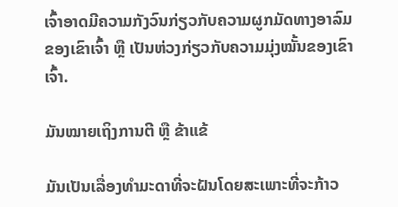ເຈົ້າອາດມີຄວາມກັງວົນກ່ຽວກັບຄວາມຜູກມັດທາງອາລົມຂອງເຂົາເຈົ້າ ຫຼື ເປັນຫ່ວງກ່ຽວກັບຄວາມມຸ່ງໝັ້ນຂອງເຂົາເຈົ້າ.

ມັນໝາຍເຖິງການຕີ ຫຼື ຂ້າແຂ້

ມັນເປັນເລື່ອງທຳມະດາທີ່ຈະຝັນໂດຍສະເພາະທີ່ຈະກ້າວ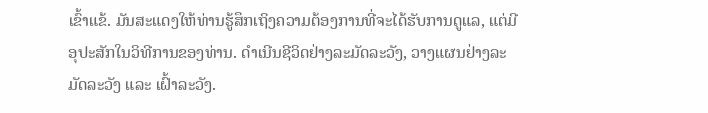ເຂົ້າແຂ້. ມັນສະແດງໃຫ້ທ່ານຮູ້ສຶກເຖິງຄວາມຕ້ອງການທີ່ຈະໄດ້ຮັບການດູແລ, ແຕ່ມີອຸປະສັກໃນວິທີການຂອງທ່ານ. ດຳເນີນຊີວິດຢ່າງລະມັດລະວັງ, ວາງແຜນຢ່າງລະມັດລະວັງ ແລະ ເຝົ້າລະວັງ.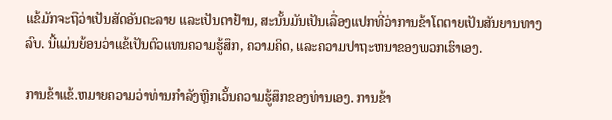ແຂ້ມັກຈະຖືວ່າເປັນສັດອັນຕະລາຍ ແລະເປັນຕາຢ້ານ, ສະນັ້ນມັນເປັນເລື່ອງແປກທີ່ວ່າການຂ້າໂຕຕາຍເປັນສັນຍານທາງລົບ. ນີ້ແມ່ນຍ້ອນວ່າແຂ້ເປັນຕົວແທນຄວາມຮູ້ສຶກ, ຄວາມຄິດ, ແລະຄວາມປາຖະຫນາຂອງພວກເຮົາເອງ.

ການຂ້າແຂ້.ຫມາຍຄວາມວ່າທ່ານກໍາລັງຫຼີກເວັ້ນຄວາມຮູ້ສຶກຂອງທ່ານເອງ. ການຂ້າ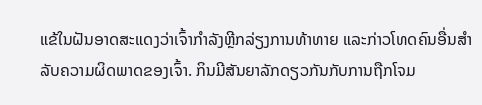ແຂ້ໃນຝັນອາດສະແດງວ່າເຈົ້າກຳລັງຫຼີກລ່ຽງການທ້າທາຍ ແລະກ່າວໂທດຄົນອື່ນສຳລັບຄວາມຜິດພາດຂອງເຈົ້າ. ກິນມີສັນຍາລັກດຽວກັນກັບການຖືກໂຈມ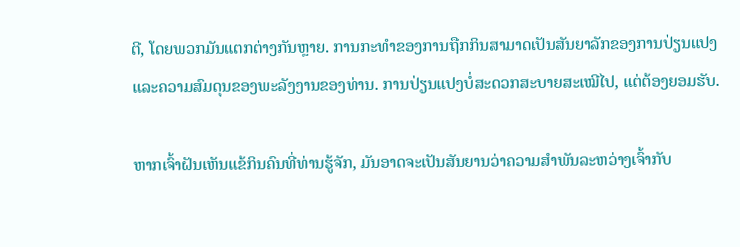ຕີ, ໂດຍພວກມັນແຕກຕ່າງກັນຫຼາຍ. ການກະທໍາຂອງການຖືກກິນສາມາດເປັນສັນຍາລັກຂອງການປ່ຽນແປງແລະຄວາມສົມດຸນຂອງພະລັງງານຂອງທ່ານ. ການປ່ຽນແປງບໍ່ສະດວກສະບາຍສະເໝີໄປ, ແຕ່ຕ້ອງຍອມຮັບ.

ຫາກເຈົ້າຝັນເຫັນແຂ້ກິນຄົນທີ່ທ່ານຮູ້ຈັກ, ມັນອາດຈະເປັນສັນຍານວ່າຄວາມສຳພັນລະຫວ່າງເຈົ້າກັບ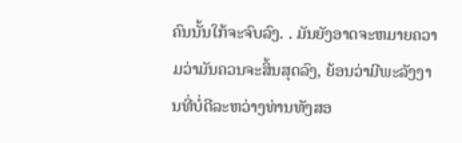ຄົນນັ້ນໃກ້ຈະຈົບລົງ. . ມັນຍັງອາດຈະຫມາຍຄວາມວ່າມັນຄວນຈະສິ້ນສຸດລົງ, ຍ້ອນວ່າມີພະລັງງານທີ່ບໍ່ດີລະຫວ່າງທ່ານທັງສອ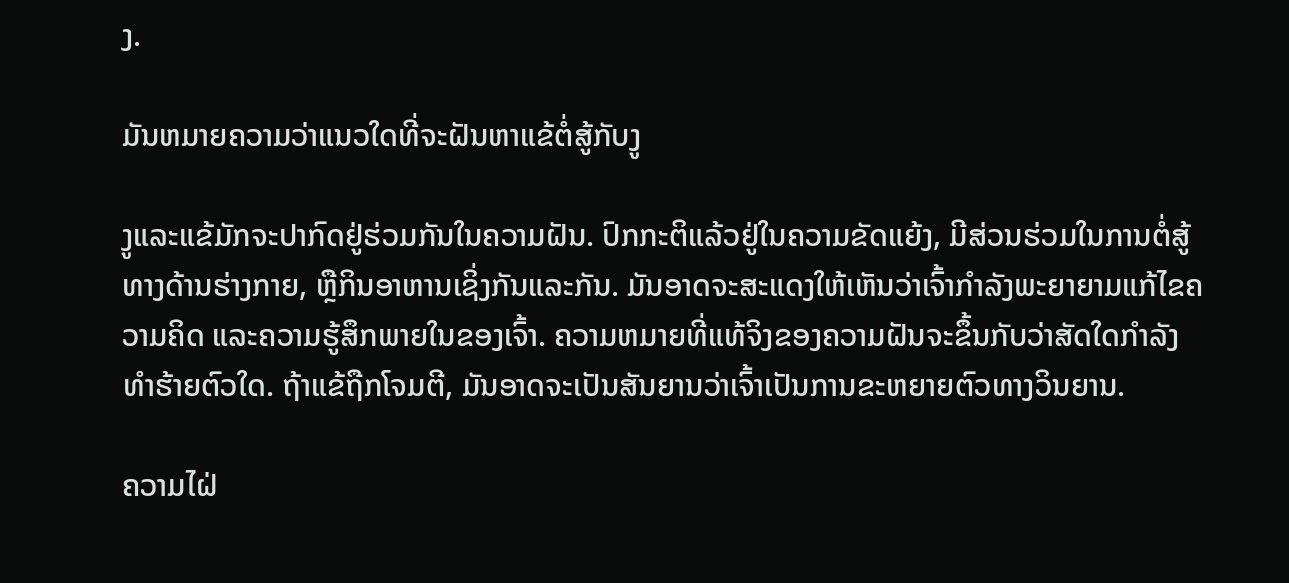ງ.

ມັນຫມາຍຄວາມວ່າແນວໃດທີ່ຈະຝັນຫາແຂ້ຕໍ່ສູ້ກັບງູ

ງູແລະແຂ້ມັກຈະປາກົດຢູ່ຮ່ວມກັນໃນຄວາມຝັນ. ປົກກະຕິແລ້ວຢູ່ໃນຄວາມຂັດແຍ້ງ, ມີສ່ວນຮ່ວມໃນການຕໍ່ສູ້ທາງດ້ານຮ່າງກາຍ, ຫຼືກິນອາຫານເຊິ່ງກັນແລະກັນ. ມັນອາດຈະສະແດງໃຫ້ເຫັນວ່າເຈົ້າກຳລັງພະຍາຍາມແກ້ໄຂຄວາມຄິດ ແລະຄວາມຮູ້ສຶກພາຍໃນຂອງເຈົ້າ. ຄວາມຫມາຍທີ່ແທ້ຈິງຂອງຄວາມຝັນຈະຂຶ້ນກັບວ່າສັດໃດກໍາລັງທໍາຮ້າຍຕົວໃດ. ຖ້າແຂ້ຖືກໂຈມຕີ, ມັນອາດຈະເປັນສັນຍານວ່າເຈົ້າເປັນການຂະຫຍາຍຕົວທາງວິນຍານ.

ຄວາມໄຝ່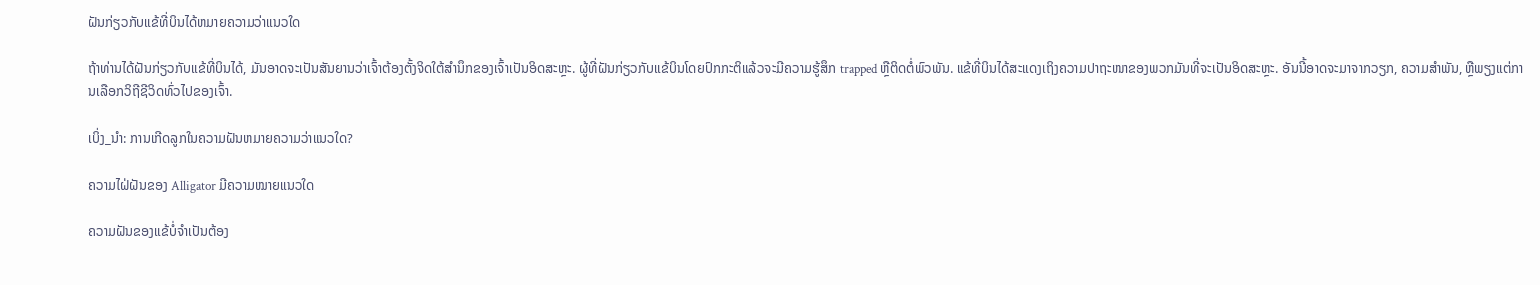ຝັນກ່ຽວກັບແຂ້ທີ່ບິນໄດ້ຫມາຍຄວາມວ່າແນວໃດ

ຖ້າທ່ານໄດ້ຝັນກ່ຽວກັບແຂ້ທີ່ບິນໄດ້, ມັນອາດຈະເປັນສັນຍານວ່າເຈົ້າຕ້ອງຕັ້ງຈິດໃຕ້ສຳນຶກຂອງເຈົ້າເປັນອິດສະຫຼະ. ຜູ້ທີ່ຝັນກ່ຽວກັບແຂ້ບິນໂດຍປົກກະຕິແລ້ວຈະມີຄວາມຮູ້ສຶກ trapped ຫຼືຕິດຕໍ່ພົວພັນ. ແຂ້ທີ່ບິນໄດ້ສະແດງເຖິງຄວາມປາຖະໜາຂອງພວກມັນທີ່ຈະເປັນອິດສະຫຼະ. ອັນນີ້ອາດຈະມາຈາກວຽກ, ຄວາມສຳພັນ, ຫຼືພຽງແຕ່ການເລືອກວິຖີຊີວິດທົ່ວໄປຂອງເຈົ້າ.

ເບິ່ງ_ນຳ: ການເກີດລູກໃນຄວາມຝັນຫມາຍຄວາມວ່າແນວໃດ?

ຄວາມໄຝ່ຝັນຂອງ Alligator ມີຄວາມໝາຍແນວໃດ

ຄວາມຝັນຂອງແຂ້ບໍ່ຈຳເປັນຕ້ອງ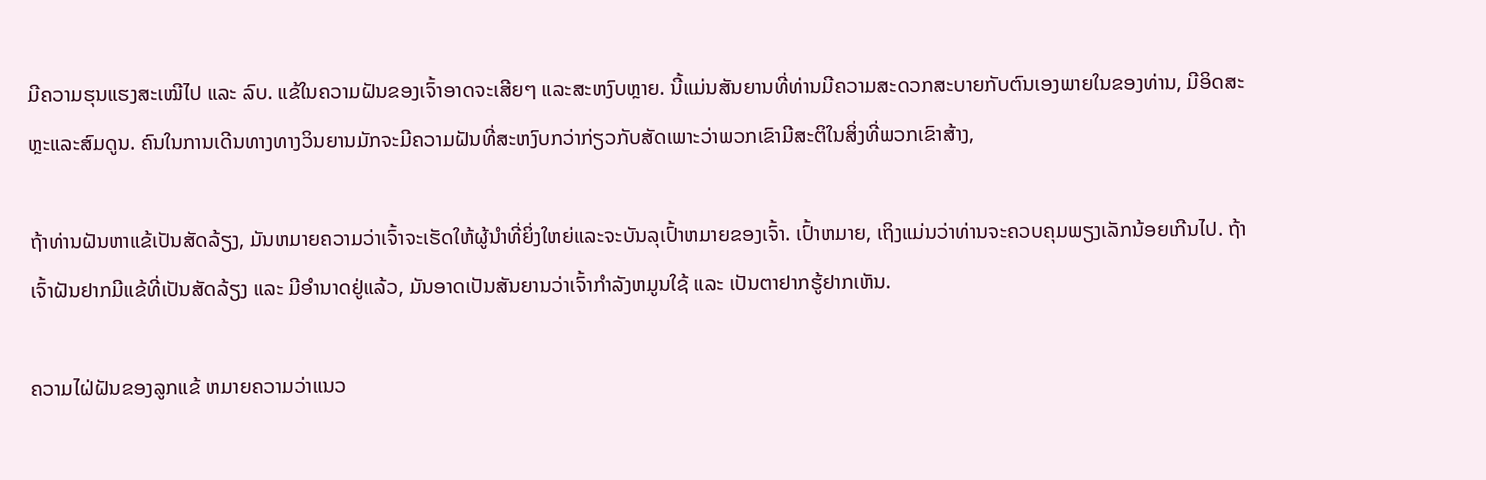ມີຄວາມຮຸນແຮງສະເໝີໄປ ແລະ ລົບ. ແຂ້ໃນຄວາມຝັນຂອງເຈົ້າອາດຈະເສີຍໆ ແລະສະຫງົບຫຼາຍ. ນີ້ແມ່ນສັນຍານທີ່ທ່ານມີຄວາມສະດວກສະບາຍກັບຕົນເອງພາຍໃນຂອງທ່ານ, ມີອິດສະຫຼະແລະສົມດູນ. ຄົນໃນການເດີນທາງທາງວິນຍານມັກຈະມີຄວາມຝັນທີ່ສະຫງົບກວ່າກ່ຽວກັບສັດເພາະວ່າພວກເຂົາມີສະຕິໃນສິ່ງທີ່ພວກເຂົາສ້າງ,

ຖ້າທ່ານຝັນຫາແຂ້ເປັນສັດລ້ຽງ, ມັນຫມາຍຄວາມວ່າເຈົ້າຈະເຮັດໃຫ້ຜູ້ນໍາທີ່ຍິ່ງໃຫຍ່ແລະຈະບັນລຸເປົ້າຫມາຍຂອງເຈົ້າ. ເປົ້າຫມາຍ, ເຖິງແມ່ນວ່າທ່ານຈະຄວບຄຸມພຽງເລັກນ້ອຍເກີນໄປ. ຖ້າເຈົ້າຝັນຢາກມີແຂ້ທີ່ເປັນສັດລ້ຽງ ແລະ ມີອຳນາດຢູ່ແລ້ວ, ມັນອາດເປັນສັນຍານວ່າເຈົ້າກຳລັງຫມູນໃຊ້ ແລະ ເປັນຕາຢາກຮູ້ຢາກເຫັນ.

ຄວາມໄຝ່ຝັນຂອງລູກແຂ້ ຫມາຍຄວາມວ່າແນວ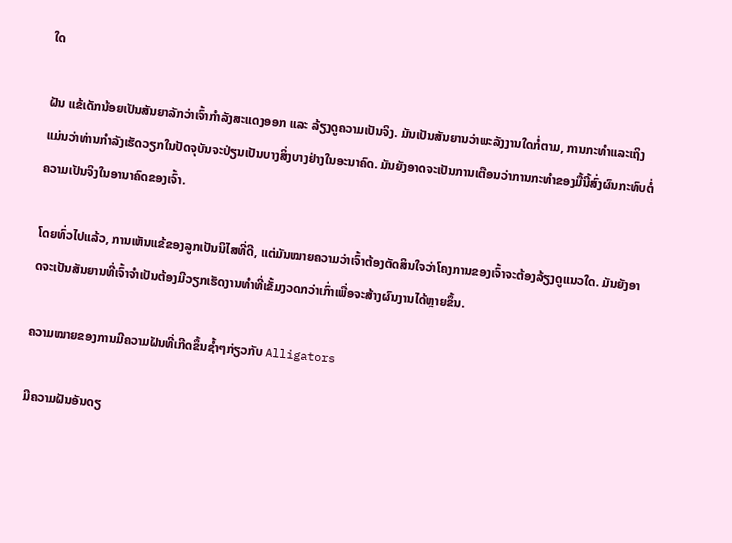ໃດ

ຝັນ ແຂ້ເດັກນ້ອຍເປັນສັນຍາລັກວ່າເຈົ້າກຳລັງສະແດງອອກ ແລະ ລ້ຽງດູຄວາມເປັນຈິງ. ມັນເປັນສັນຍານວ່າພະລັງງານໃດກໍ່ຕາມ, ການກະທໍາແລະເຖິງແມ່ນວ່າທ່ານກໍາລັງເຮັດວຽກໃນປັດຈຸບັນຈະປ່ຽນເປັນບາງສິ່ງບາງຢ່າງໃນອະນາຄົດ. ມັນຍັງອາດຈະເປັນການເຕືອນວ່າການກະທໍາຂອງມື້ນີ້ສົ່ງຜົນກະທົບຕໍ່ຄວາມເປັນຈິງໃນອານາຄົດຂອງເຈົ້າ.

ໂດຍທົ່ວໄປແລ້ວ, ການເຫັນແຂ້ຂອງລູກເປັນນິໄສທີ່ດີ, ແຕ່ມັນໝາຍຄວາມວ່າເຈົ້າຕ້ອງຕັດສິນໃຈວ່າໂຄງການຂອງເຈົ້າຈະຕ້ອງລ້ຽງດູແນວໃດ. ມັນຍັງອາດຈະເປັນສັນຍານທີ່ເຈົ້າຈໍາເປັນຕ້ອງມີວຽກເຮັດງານທຳທີ່ເຂັ້ມງວດກວ່າເກົ່າເພື່ອຈະສ້າງຜົນງານໄດ້ຫຼາຍຂຶ້ນ.

ຄວາມໝາຍຂອງການມີຄວາມຝັນທີ່ເກີດຂຶ້ນຊ້ຳໆກ່ຽວກັບ Alligators

ມີຄວາມຝັນອັນດຽ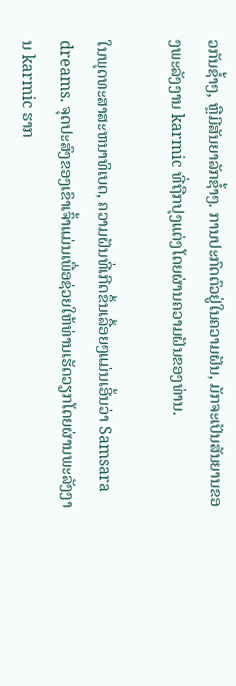ວກັນຊ້ຳໆ, ຫຼືມີສັນຍາລັກຊ້ຳໆ. ການປະກົດຕົວຢູ່ໃນຄວາມຝັນ, ມັກຈະເປັນສັນຍານຂອງພະລັງງານ karmic ທີ່ຖືກປຸງແຕ່ງໂດຍຜ່ານຄວາມຝັນຂອງທ່ານ.

ໃນພຸດທະສາສະຫນາທິເບດ, ຄວາມຝັນທີ່ເກີດຂຶ້ນເລື້ອຍໆແມ່ນເອີ້ນວ່າ Samsara dreams. ຈຸດປະສົງຂອງເຂົາເຈົ້າແມ່ນເພື່ອຊ່ວຍໃຫ້ທ່ານເຮັດວຽກໂດຍຜ່ານພະລັງງານ karmic ຮາກ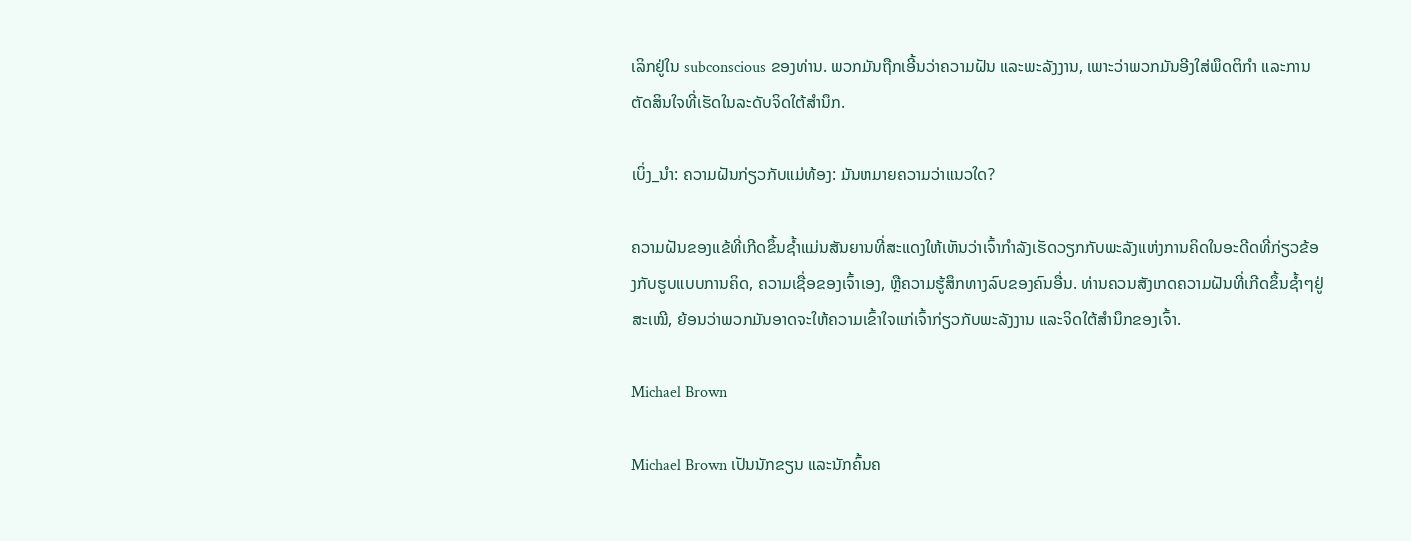ເລິກຢູ່ໃນ subconscious ຂອງທ່ານ. ພວກມັນຖືກເອີ້ນວ່າຄວາມຝັນ ແລະພະລັງງານ, ເພາະວ່າພວກມັນອີງໃສ່ພຶດຕິກຳ ແລະການຕັດສິນໃຈທີ່ເຮັດໃນລະດັບຈິດໃຕ້ສຳນຶກ.

ເບິ່ງ_ນຳ: ຄວາມຝັນກ່ຽວກັບແມ່ທ້ອງ: ມັນຫມາຍຄວາມວ່າແນວໃດ?

ຄວາມຝັນຂອງແຂ້ທີ່ເກີດຂຶ້ນຊ້ຳແມ່ນສັນຍານທີ່ສະແດງໃຫ້ເຫັນວ່າເຈົ້າກຳລັງເຮັດວຽກກັບພະລັງແຫ່ງການຄິດໃນອະດີດທີ່ກ່ຽວຂ້ອງກັບຮູບແບບການຄິດ, ຄວາມເຊື່ອຂອງເຈົ້າເອງ, ຫຼືຄວາມຮູ້ສຶກທາງລົບຂອງຄົນອື່ນ. ທ່ານຄວນສັງເກດຄວາມຝັນທີ່ເກີດຂຶ້ນຊ້ຳໆຢູ່ສະເໝີ, ຍ້ອນວ່າພວກມັນອາດຈະໃຫ້ຄວາມເຂົ້າໃຈແກ່ເຈົ້າກ່ຽວກັບພະລັງງານ ແລະຈິດໃຕ້ສຳນຶກຂອງເຈົ້າ.

Michael Brown

Michael Brown ເປັນນັກຂຽນ ແລະນັກຄົ້ນຄ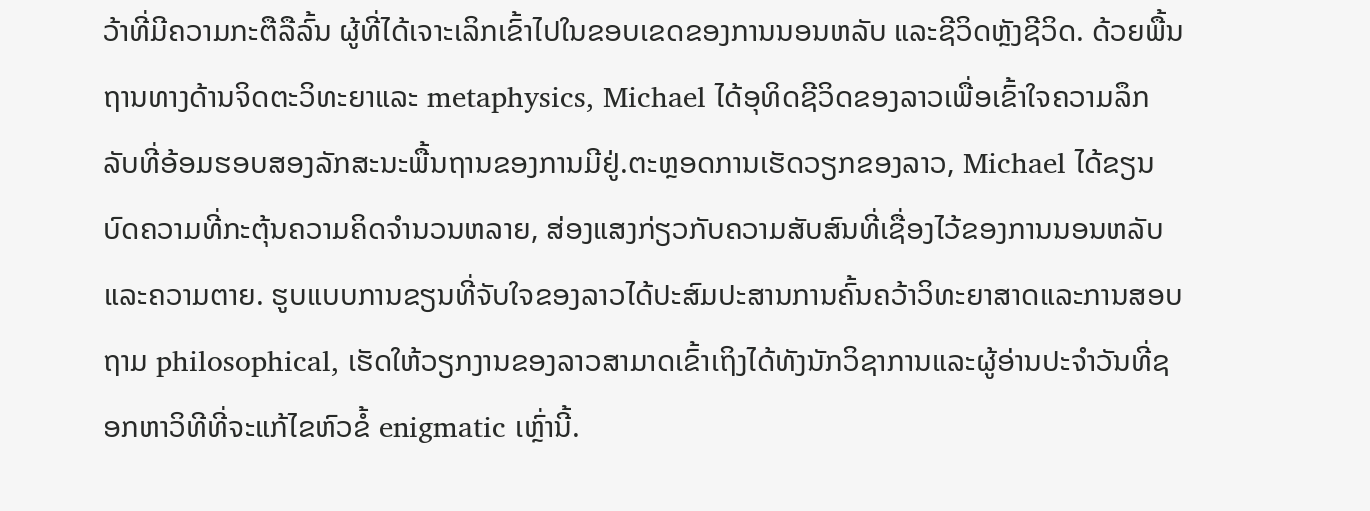ວ້າທີ່ມີຄວາມກະຕືລືລົ້ນ ຜູ້ທີ່ໄດ້ເຈາະເລິກເຂົ້າໄປໃນຂອບເຂດຂອງການນອນຫລັບ ແລະຊີວິດຫຼັງຊີວິດ. ດ້ວຍພື້ນຖານທາງດ້ານຈິດຕະວິທະຍາແລະ metaphysics, Michael ໄດ້ອຸທິດຊີວິດຂອງລາວເພື່ອເຂົ້າໃຈຄວາມລຶກລັບທີ່ອ້ອມຮອບສອງລັກສະນະພື້ນຖານຂອງການມີຢູ່.ຕະຫຼອດການເຮັດວຽກຂອງລາວ, Michael ໄດ້ຂຽນບົດຄວາມທີ່ກະຕຸ້ນຄວາມຄິດຈໍານວນຫລາຍ, ສ່ອງແສງກ່ຽວກັບຄວາມສັບສົນທີ່ເຊື່ອງໄວ້ຂອງການນອນຫລັບແລະຄວາມຕາຍ. ຮູບແບບການຂຽນທີ່ຈັບໃຈຂອງລາວໄດ້ປະສົມປະສານການຄົ້ນຄວ້າວິທະຍາສາດແລະການສອບຖາມ philosophical, ເຮັດໃຫ້ວຽກງານຂອງລາວສາມາດເຂົ້າເຖິງໄດ້ທັງນັກວິຊາການແລະຜູ້ອ່ານປະຈໍາວັນທີ່ຊອກຫາວິທີທີ່ຈະແກ້ໄຂຫົວຂໍ້ enigmatic ເຫຼົ່ານີ້.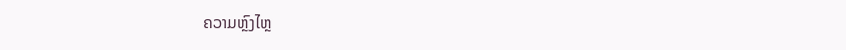ຄວາມຫຼົງໄຫຼ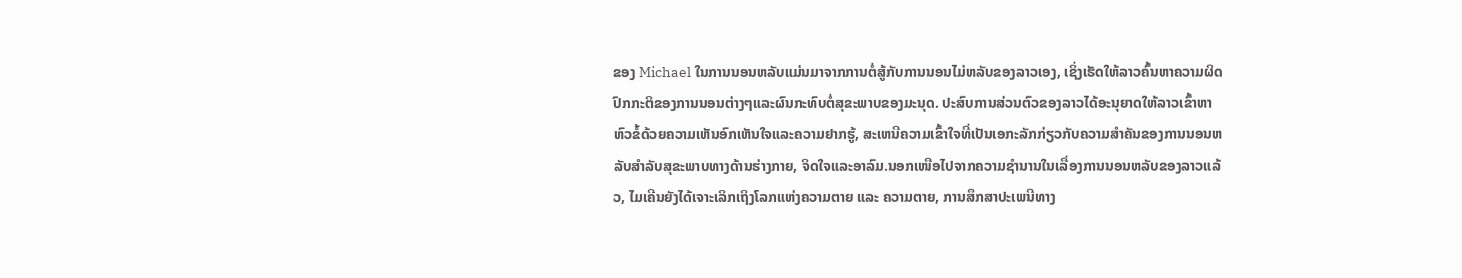ຂອງ Michael ໃນການນອນຫລັບແມ່ນມາຈາກການຕໍ່ສູ້ກັບການນອນໄມ່ຫລັບຂອງລາວເອງ, ເຊິ່ງເຮັດໃຫ້ລາວຄົ້ນຫາຄວາມຜິດປົກກະຕິຂອງການນອນຕ່າງໆແລະຜົນກະທົບຕໍ່ສຸຂະພາບຂອງມະນຸດ. ປະສົບການສ່ວນຕົວຂອງລາວໄດ້ອະນຸຍາດໃຫ້ລາວເຂົ້າຫາຫົວຂໍ້ດ້ວຍຄວາມເຫັນອົກເຫັນໃຈແລະຄວາມຢາກຮູ້, ສະເຫນີຄວາມເຂົ້າໃຈທີ່ເປັນເອກະລັກກ່ຽວກັບຄວາມສໍາຄັນຂອງການນອນຫລັບສໍາລັບສຸຂະພາບທາງດ້ານຮ່າງກາຍ, ຈິດໃຈແລະອາລົມ.ນອກເໜືອໄປຈາກຄວາມຊຳນານໃນເລື່ອງການນອນຫລັບຂອງລາວແລ້ວ, ໄມເຄີນຍັງໄດ້ເຈາະເລິກເຖິງໂລກແຫ່ງຄວາມຕາຍ ແລະ ຄວາມຕາຍ, ການສຶກສາປະເພນີທາງ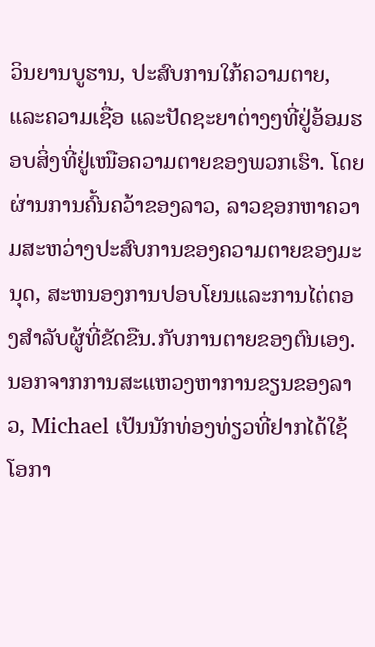ວິນຍານບູຮານ, ປະສົບການໃກ້ຄວາມຕາຍ, ແລະຄວາມເຊື່ອ ແລະປັດຊະຍາຕ່າງໆທີ່ຢູ່ອ້ອມຮອບສິ່ງທີ່ຢູ່ເໜືອຄວາມຕາຍຂອງພວກເຮົາ. ໂດຍຜ່ານການຄົ້ນຄວ້າຂອງລາວ, ລາວຊອກຫາຄວາມສະຫວ່າງປະສົບການຂອງຄວາມຕາຍຂອງມະນຸດ, ສະຫນອງການປອບໂຍນແລະການໄຕ່ຕອງສໍາລັບຜູ້ທີ່ຂັດຂືນ.ກັບການຕາຍຂອງຕົນເອງ.ນອກຈາກການສະແຫວງຫາການຂຽນຂອງລາວ, Michael ເປັນນັກທ່ອງທ່ຽວທີ່ຢາກໄດ້ໃຊ້ໂອກາ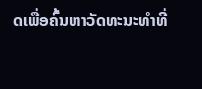ດເພື່ອຄົ້ນຫາວັດທະນະທຳທີ່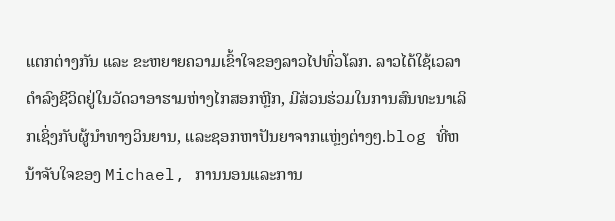ແຕກຕ່າງກັນ ແລະ ຂະຫຍາຍຄວາມເຂົ້າໃຈຂອງລາວໄປທົ່ວໂລກ. ລາວໄດ້ໃຊ້ເວລາດໍາລົງຊີວິດຢູ່ໃນວັດວາອາຮາມຫ່າງໄກສອກຫຼີກ, ມີສ່ວນຮ່ວມໃນການສົນທະນາເລິກເຊິ່ງກັບຜູ້ນໍາທາງວິນຍານ, ແລະຊອກຫາປັນຍາຈາກແຫຼ່ງຕ່າງໆ.blog ທີ່ຫນ້າຈັບໃຈຂອງ Michael, ການນອນແລະການ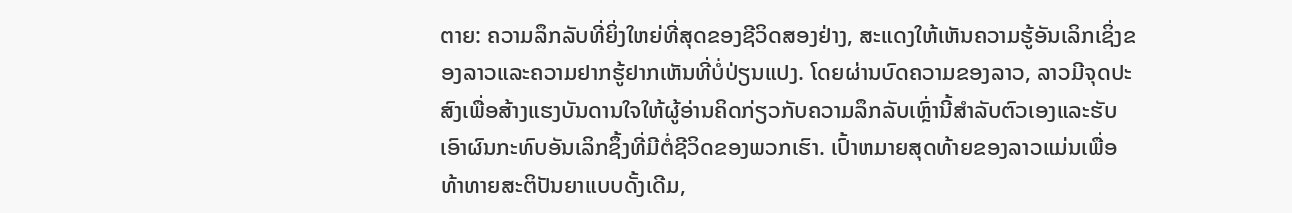ຕາຍ: ຄວາມລຶກລັບທີ່ຍິ່ງໃຫຍ່ທີ່ສຸດຂອງຊີວິດສອງຢ່າງ, ສະແດງໃຫ້ເຫັນຄວາມຮູ້ອັນເລິກເຊິ່ງຂອງລາວແລະຄວາມຢາກຮູ້ຢາກເຫັນທີ່ບໍ່ປ່ຽນແປງ. ໂດຍຜ່ານບົດຄວາມຂອງລາວ, ລາວມີຈຸດປະສົງເພື່ອສ້າງແຮງບັນດານໃຈໃຫ້ຜູ້ອ່ານຄິດກ່ຽວກັບຄວາມລຶກລັບເຫຼົ່ານີ້ສໍາລັບຕົວເອງແລະຮັບເອົາຜົນກະທົບອັນເລິກຊຶ້ງທີ່ມີຕໍ່ຊີວິດຂອງພວກເຮົາ. ເປົ້າຫມາຍສຸດທ້າຍຂອງລາວແມ່ນເພື່ອທ້າທາຍສະຕິປັນຍາແບບດັ້ງເດີມ,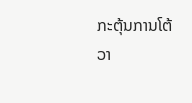ກະຕຸ້ນການໂຕ້ວາ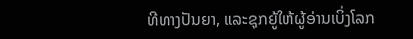ທີທາງປັນຍາ, ແລະຊຸກຍູ້ໃຫ້ຜູ້ອ່ານເບິ່ງໂລກ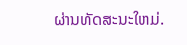ຜ່ານທັດສະນະໃຫມ່.